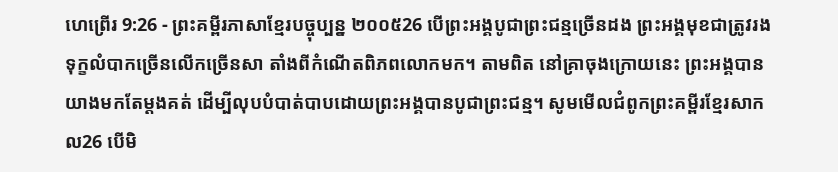ហេព្រើរ 9:26 - ព្រះគម្ពីរភាសាខ្មែរបច្ចុប្បន្ន ២០០៥26 បើព្រះអង្គបូជាព្រះជន្មច្រើនដង ព្រះអង្គមុខជាត្រូវរងទុក្ខលំបាកច្រើនលើកច្រើនសា តាំងពីកំណើតពិភពលោកមក។ តាមពិត នៅគ្រាចុងក្រោយនេះ ព្រះអង្គបានយាងមកតែម្ដងគត់ ដើម្បីលុបបំបាត់បាបដោយព្រះអង្គបានបូជាព្រះជន្ម។ សូមមើលជំពូកព្រះគម្ពីរខ្មែរសាកល26 បើមិ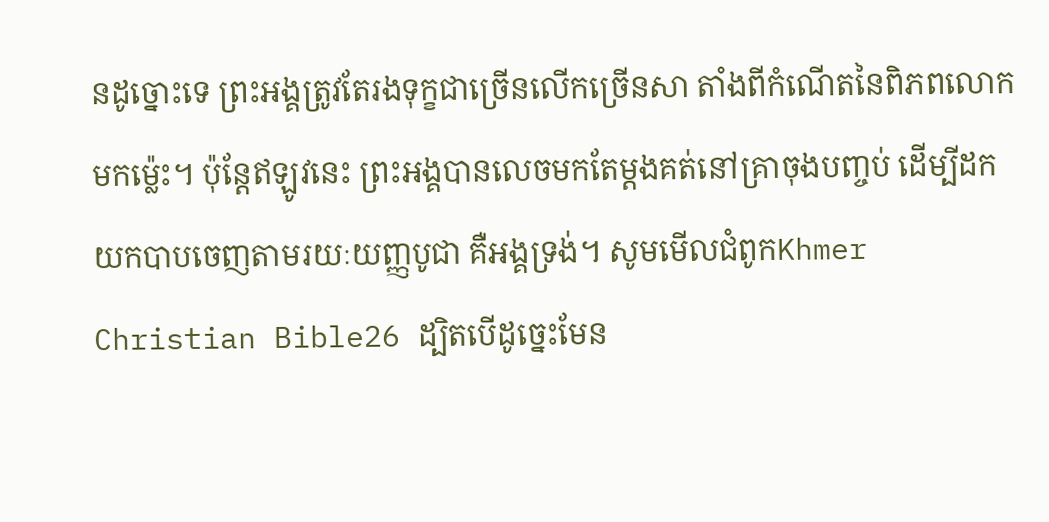នដូច្នោះទេ ព្រះអង្គត្រូវតែរងទុក្ខជាច្រើនលើកច្រើនសា តាំងពីកំណើតនៃពិភពលោកមកម្ល៉េះ។ ប៉ុន្តែឥឡូវនេះ ព្រះអង្គបានលេចមកតែម្ដងគត់នៅគ្រាចុងបញ្ចប់ ដើម្បីដកយកបាបចេញតាមរយៈយញ្ញបូជា គឺអង្គទ្រង់។ សូមមើលជំពូកKhmer Christian Bible26 ដ្បិតបើដូច្នេះមែន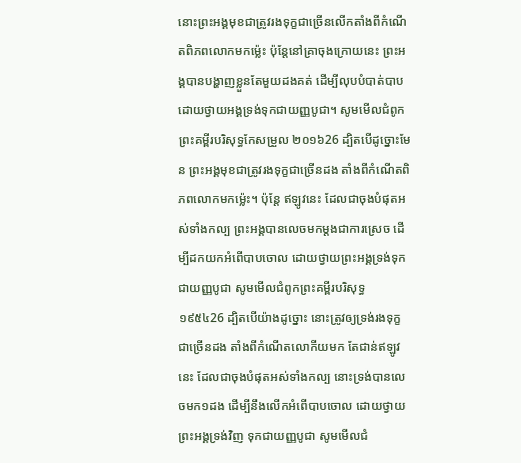នោះព្រះអង្គមុខជាត្រូវរងទុក្ខជាច្រើនលើកតាំងពីកំណើតពិភពលោកមកម៉្លេះ ប៉ុន្ដែនៅគ្រាចុងក្រោយនេះ ព្រះអង្គបានបង្ហាញខ្លួនតែមួយដងគត់ ដើម្បីលុបបំបាត់បាប ដោយថ្វាយអង្គទ្រង់ទុកជាយញ្ញបូជា។ សូមមើលជំពូកព្រះគម្ពីរបរិសុទ្ធកែសម្រួល ២០១៦26 ដ្បិតបើដូច្នោះមែន ព្រះអង្គមុខជាត្រូវរងទុក្ខជាច្រើនដង តាំងពីកំណើតពិភពលោកមកម្ល៉េះ។ ប៉ុន្ដែ ឥឡូវនេះ ដែលជាចុងបំផុតអស់ទាំងកល្ប ព្រះអង្គបានលេចមកម្ដងជាការស្រេច ដើម្បីដកយកអំពើបាបចោល ដោយថ្វាយព្រះអង្គទ្រង់ទុកជាយញ្ញបូជា សូមមើលជំពូកព្រះគម្ពីរបរិសុទ្ធ ១៩៥៤26 ដ្បិតបើយ៉ាងដូច្នោះ នោះត្រូវឲ្យទ្រង់រងទុក្ខជាច្រើនដង តាំងពីកំណើតលោកីយមក តែជាន់ឥឡូវនេះ ដែលជាចុងបំផុតអស់ទាំងកល្ប នោះទ្រង់បានលេចមក១ដង ដើម្បីនឹងលើកអំពើបាបចោល ដោយថ្វាយព្រះអង្គទ្រង់វិញ ទុកជាយញ្ញបូជា សូមមើលជំ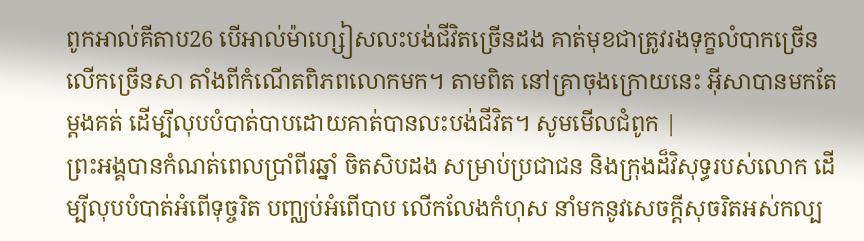ពូកអាល់គីតាប26 បើអាល់ម៉ាហ្សៀសលះបង់ជីវិតច្រើនដង គាត់មុខជាត្រូវរងទុក្ខលំបាកច្រើនលើកច្រើនសា តាំងពីកំណើតពិភពលោកមក។ តាមពិត នៅគ្រាចុងក្រោយនេះ អ៊ីសាបានមកតែម្ដងគត់ ដើម្បីលុបបំបាត់បាបដោយគាត់បានលះបង់ជីវិត។ សូមមើលជំពូក |
ព្រះអង្គបានកំណត់ពេលប្រាំពីរឆ្នាំ ចិតសិបដង សម្រាប់ប្រជាជន និងក្រុងដ៏វិសុទ្ធរបស់លោក ដើម្បីលុបបំបាត់អំពើទុច្ចរិត បញ្ឈប់អំពើបាប លើកលែងកំហុស នាំមកនូវសេចក្ដីសុចរិតអស់កល្ប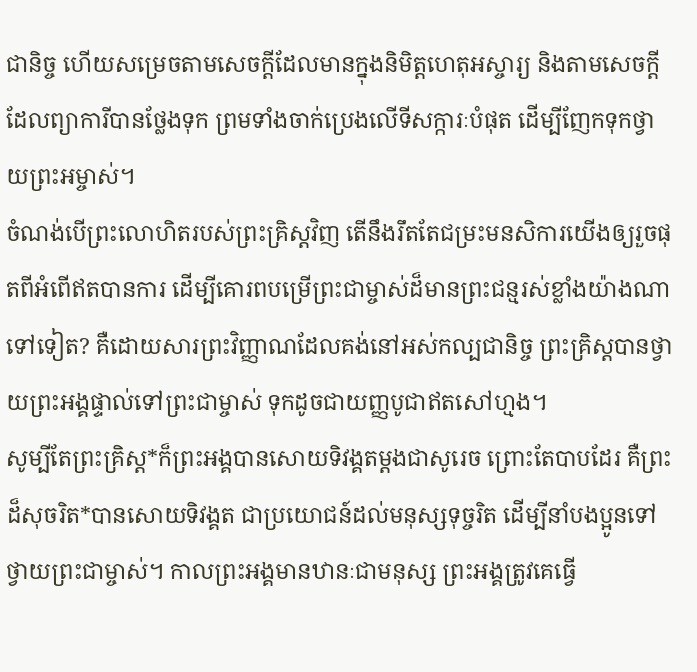ជានិច្ច ហើយសម្រេចតាមសេចក្ដីដែលមានក្នុងនិមិត្តហេតុអស្ចារ្យ និងតាមសេចក្ដីដែលព្យាការីបានថ្លែងទុក ព្រមទាំងចាក់ប្រេងលើទីសក្ការៈបំផុត ដើម្បីញែកទុកថ្វាយព្រះអម្ចាស់។
ចំណង់បើព្រះលោហិតរបស់ព្រះគ្រិស្តវិញ តើនឹងរឹតតែជម្រះមនសិការយើងឲ្យរួចផុតពីអំពើឥតបានការ ដើម្បីគោរពបម្រើព្រះជាម្ចាស់ដ៏មានព្រះជន្មរស់ខ្លាំងយ៉ាងណាទៅទៀត? គឺដោយសារព្រះវិញ្ញាណដែលគង់នៅអស់កល្បជានិច្ច ព្រះគ្រិស្តបានថ្វាយព្រះអង្គផ្ទាល់ទៅព្រះជាម្ចាស់ ទុកដូចជាយញ្ញបូជាឥតសៅហ្មង។
សូម្បីតែព្រះគ្រិស្ត*ក៏ព្រះអង្គបានសោយទិវង្គតម្ដងជាសូរេច ព្រោះតែបាបដែរ គឺព្រះដ៏សុចរិត*បានសោយទិវង្គត ជាប្រយោជន៍ដល់មនុស្សទុច្ចរិត ដើម្បីនាំបងប្អូនទៅថ្វាយព្រះជាម្ចាស់។ កាលព្រះអង្គមានឋានៈជាមនុស្ស ព្រះអង្គត្រូវគេធ្វើ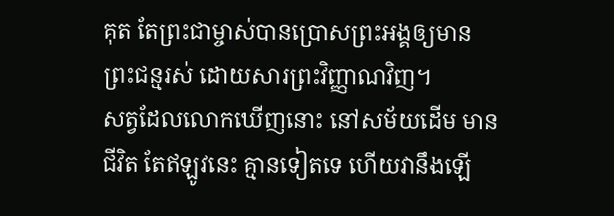គុត តែព្រះជាម្ចាស់បានប្រោសព្រះអង្គឲ្យមានព្រះជន្មរស់ ដោយសារព្រះវិញ្ញាណវិញ។
សត្វដែលលោកឃើញនោះ នៅសម័យដើម មានជីវិត តែឥឡូវនេះ គ្មានទៀតទេ ហើយវានឹងឡើ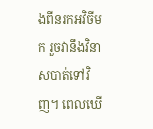ងពីនរកអវិចីមក រួចវានឹងវិនាសបាត់ទៅវិញ។ ពេលឃើ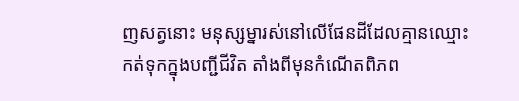ញសត្វនោះ មនុស្សម្នារស់នៅលើផែនដីដែលគ្មានឈ្មោះកត់ទុកក្នុងបញ្ជីជីវិត តាំងពីមុនកំណើតពិភព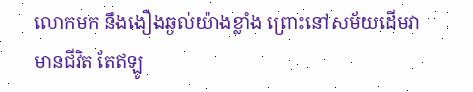លោកមក នឹងងឿងឆ្ងល់យ៉ាងខ្លាំង ព្រោះនៅសម័យដើមវាមានជីវិត តែឥឡូ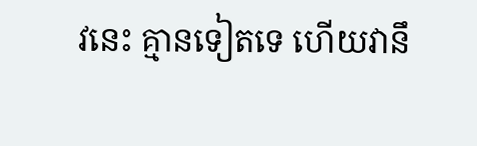វនេះ គ្មានទៀតទេ ហើយវានឹ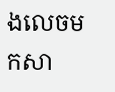ងលេចមកសា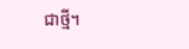ជាថ្មី។